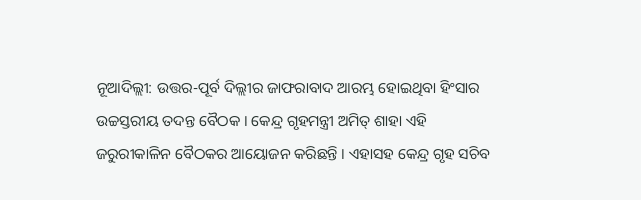ନୂଆଦିଲ୍ଲୀ: ଉତ୍ତର-ପୂର୍ବ ଦିଲ୍ଲୀର ଜାଫରାବାଦ ଆରମ୍ଭ ହୋଇଥିବା ହିଂସାର ଉଚ୍ଚସ୍ତରୀୟ ତଦନ୍ତ ବୈଠକ । କେନ୍ଦ୍ର ଗୃହମନ୍ତ୍ରୀ ଅମିତ୍ ଶାହା ଏହି ଜରୁରୀକାଳିନ ବୈଠକର ଆୟୋଜନ କରିଛନ୍ତି । ଏହାସହ କେନ୍ଦ୍ର ଗୃହ ସଚିବ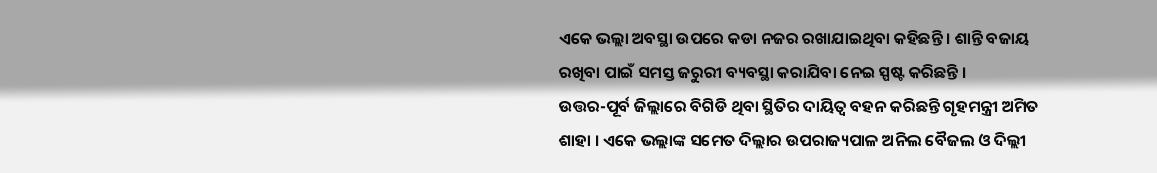ଏକେ ଭଲ୍ଲା ଅବସ୍ଥା ଉପରେ କଡା ନଜର ରଖାଯାଇଥିବା କହିଛନ୍ତି । ଶାନ୍ତି ବଜାୟ ରଖିବା ପାଇଁ ସମସ୍ତ ଜରୁରୀ ବ୍ୟବସ୍ଥା କରାଯିବା ନେଇ ସ୍ପଷ୍ଟ କରିଛନ୍ତି ।
ଉତ୍ତର-ପୂର୍ବ ଜିଲ୍ଲାରେ ବିଗିଡି ଥିବା ସ୍ଥିତିର ଦାୟିତ୍ବ ବହନ କରିଛନ୍ତି ଗୃହମନ୍ତ୍ରୀ ଅମିତ ଶାହା । ଏକେ ଭଲ୍ଲାଙ୍କ ସମେତ ଦିଲ୍ଲାର ଉପରାଜ୍ୟପାଳ ଅନିଲ ବୈଜଲ ଓ ଦିଲ୍ଲୀ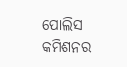ପୋଲିସ କମିଶନର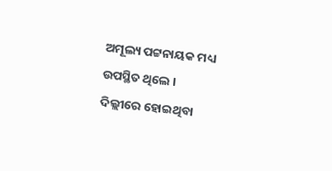ଅମୂଲ୍ୟ ପଟ୍ଟନାୟକ ମଧ୍ୟ ଉପସ୍ଥିତ ଥିଲେ ।
ଦିଲ୍ଲୀରେ ହୋଇଥିବା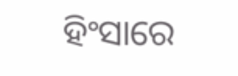ହିଂସାରେ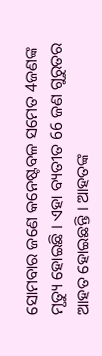ସୋମବାର ଜଣେ କନେଷ୍ଟବଳ ସମେତ 4ଜଣଙ୍କ ମୃତ୍ୟୁ ହୋଇଛି । ଏହା ବ୍ୟତୀତ 66 ଜଣ ଗୁରୁତର ଆହତ ହୋଇଛନ୍ତି । ଆହତଙ୍କ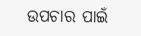ଉପଚାର ପାଇଁ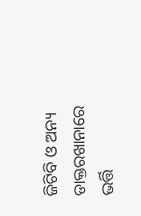ଜିଟିବି ଓ ଅନ୍ୟ ଡାକ୍ତରଖାନାରେ ଭର୍ତ୍ତି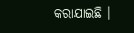କରାଯାଇଛି ।